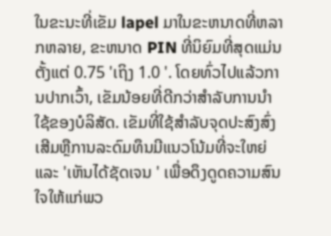ໃນຂະນະທີ່ເຂັມ lapel ມາໃນຂະຫນາດທີ່ຫລາກຫລາຍ, ຂະຫນາດ PIN ທີ່ນິຍົມທີ່ສຸດແມ່ນຕັ້ງແຕ່ 0.75 'ເຖິງ 1.0 '. ໂດຍທົ່ວໄປແລ້ວການປາກເວົ້າ, ເຂັມນ້ອຍທີ່ດີກວ່າສໍາລັບການນໍາໃຊ້ຂອງບໍລິສັດ. ເຂັມທີ່ໃຊ້ສໍາລັບຈຸດປະສົງສົ່ງເສີມຫຼືການລະດົມທຶນມີແນວໂນ້ມທີ່ຈະໃຫຍ່ແລະ 'ເຫັນໄດ້ຊັດເຈນ ' ເພື່ອດຶງດູດຄວາມສົນໃຈໃຫ້ແກ່ພວ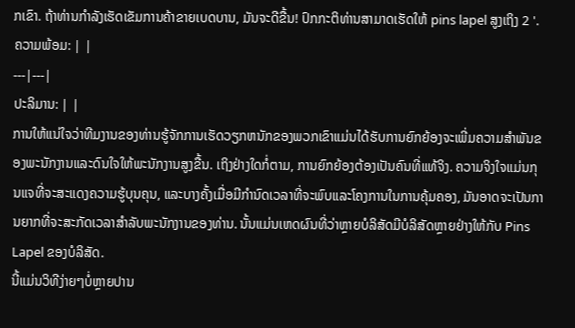ກເຂົາ. ຖ້າທ່ານກໍາລັງເຮັດເຂັມການຄ້າຂາຍເບດບານ, ມັນຈະດີຂື້ນ! ປົກກະຕິທ່ານສາມາດເຮັດໃຫ້ pins lapel ສູງເຖິງ 2 '.
ຄວາມພ້ອມ: | |
---|---|
ປະລິມານ: | |
ການໃຫ້ແນ່ໃຈວ່າທີມງານຂອງທ່ານຮູ້ຈັກການເຮັດວຽກຫນັກຂອງພວກເຂົາແມ່ນໄດ້ຮັບການຍົກຍ້ອງຈະເພີ່ມຄວາມສໍາພັນຂອງພະນັກງານແລະດົນໃຈໃຫ້ພະນັກງານສູງຂື້ນ. ເຖິງຢ່າງໃດກໍ່ຕາມ, ການຍົກຍ້ອງຕ້ອງເປັນຄົນທີ່ແທ້ຈິງ. ຄວາມຈິງໃຈແມ່ນກຸນແຈທີ່ຈະສະແດງຄວາມຮູ້ບຸນຄຸນ, ແລະບາງຄັ້ງເມື່ອມີກໍານົດເວລາທີ່ຈະພົບແລະໂຄງການໃນການຄຸ້ມຄອງ, ມັນອາດຈະເປັນການຍາກທີ່ຈະສະກັດເວລາສໍາລັບພະນັກງານຂອງທ່ານ. ນັ້ນແມ່ນເຫດຜົນທີ່ວ່າຫຼາຍບໍລິສັດມີບໍລິສັດຫຼາຍຢ່າງໃຫ້ກັບ Pins Lapel ຂອງບໍລິສັດ.
ນີ້ແມ່ນວິທີງ່າຍໆບໍ່ຫຼາຍປານ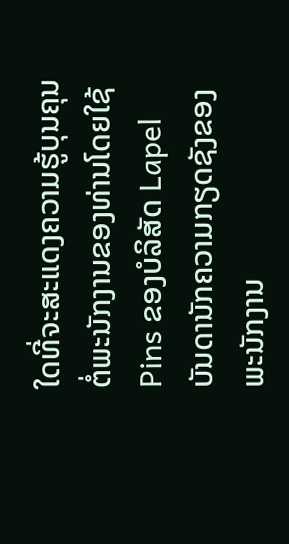ໃດທີ່ຈະສະແດງຄວາມຮູ້ບຸນຄຸນຕໍ່ພະນັກງານຂອງທ່ານໂດຍໃຊ້ Pins ຂອງບໍລິສັດ Lapel
ບັນດານັກຄວາມກຽດຊັງຂອງພະນັກງານ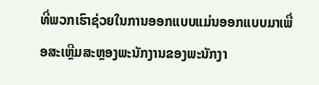ທີ່ພວກເຮົາຊ່ວຍໃນການອອກແບບແມ່ນອອກແບບມາເພື່ອສະເຫຼີມສະຫຼອງພະນັກງານຂອງພະນັກງາ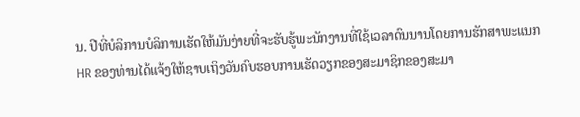ນ. ປີທີ່ບໍລິການບໍລິການເຮັດໃຫ້ມັນງ່າຍທີ່ຈະຮັບຮູ້ພະນັກງານທີ່ໃຊ້ເວລາດົນນານໂດຍການຮັກສາພະແນກ HR ຂອງທ່ານໄດ້ແຈ້ງໃຫ້ຊາບເຖິງວັນຄົບຮອບການເຮັດວຽກຂອງສະມາຊິກຂອງສະມາ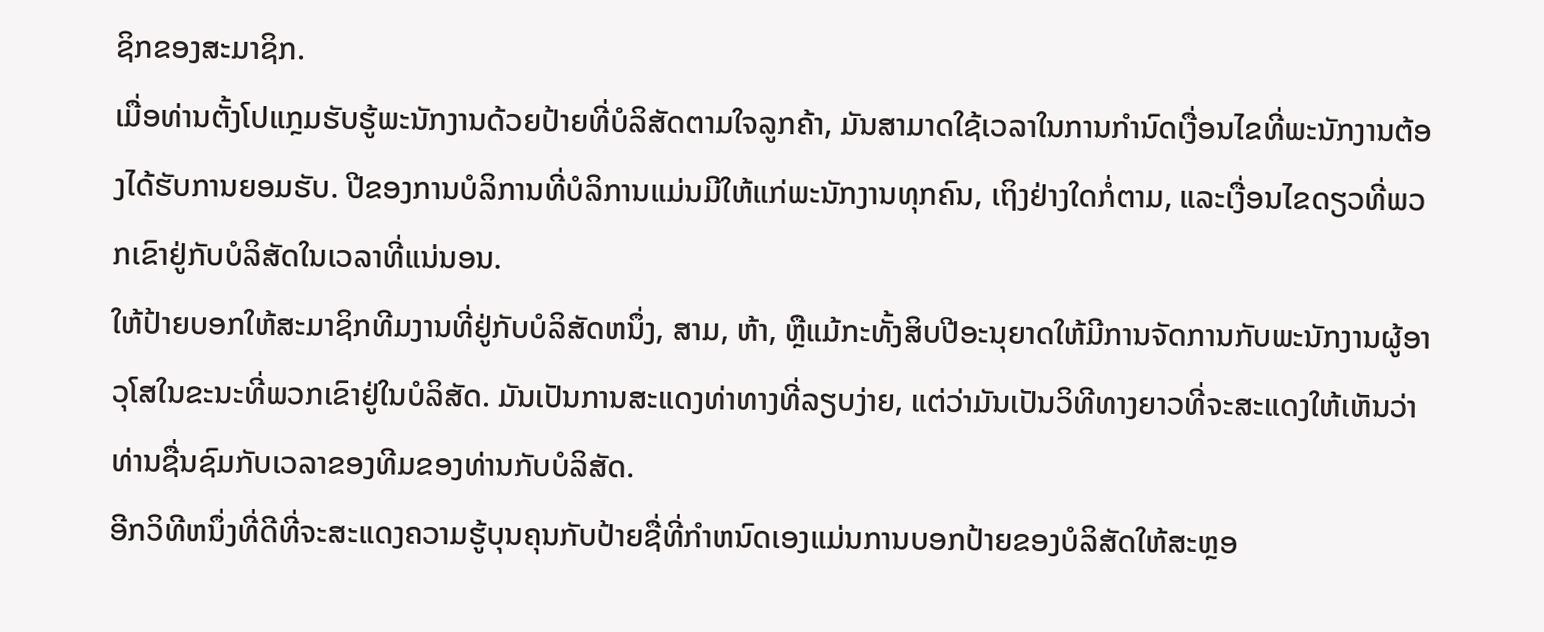ຊິກຂອງສະມາຊິກ.
ເມື່ອທ່ານຕັ້ງໂປແກຼມຮັບຮູ້ພະນັກງານດ້ວຍປ້າຍທີ່ບໍລິສັດຕາມໃຈລູກຄ້າ, ມັນສາມາດໃຊ້ເວລາໃນການກໍານົດເງື່ອນໄຂທີ່ພະນັກງານຕ້ອງໄດ້ຮັບການຍອມຮັບ. ປີຂອງການບໍລິການທີ່ບໍລິການແມ່ນມີໃຫ້ແກ່ພະນັກງານທຸກຄົນ, ເຖິງຢ່າງໃດກໍ່ຕາມ, ແລະເງື່ອນໄຂດຽວທີ່ພວກເຂົາຢູ່ກັບບໍລິສັດໃນເວລາທີ່ແນ່ນອນ.
ໃຫ້ປ້າຍບອກໃຫ້ສະມາຊິກທີມງານທີ່ຢູ່ກັບບໍລິສັດຫນຶ່ງ, ສາມ, ຫ້າ, ຫຼືແມ້ກະທັ້ງສິບປີອະນຸຍາດໃຫ້ມີການຈັດການກັບພະນັກງານຜູ້ອາວຸໂສໃນຂະນະທີ່ພວກເຂົາຢູ່ໃນບໍລິສັດ. ມັນເປັນການສະແດງທ່າທາງທີ່ລຽບງ່າຍ, ແຕ່ວ່າມັນເປັນວິທີທາງຍາວທີ່ຈະສະແດງໃຫ້ເຫັນວ່າທ່ານຊື່ນຊົມກັບເວລາຂອງທີມຂອງທ່ານກັບບໍລິສັດ.
ອີກວິທີຫນຶ່ງທີ່ດີທີ່ຈະສະແດງຄວາມຮູ້ບຸນຄຸນກັບປ້າຍຊື່ທີ່ກໍາຫນົດເອງແມ່ນການບອກປ້າຍຂອງບໍລິສັດໃຫ້ສະຫຼອ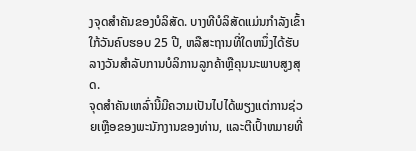ງຈຸດສໍາຄັນຂອງບໍລິສັດ. ບາງທີບໍລິສັດແມ່ນກໍາລັງເຂົ້າໃກ້ວັນຄົບຮອບ 25 ປີ, ຫລືສະຖານທີ່ໃດຫນຶ່ງໄດ້ຮັບລາງວັນສໍາລັບການບໍລິການລູກຄ້າຫຼືຄຸນນະພາບສູງສຸດ.
ຈຸດສໍາຄັນເຫລົ່ານີ້ມີຄວາມເປັນໄປໄດ້ພຽງແຕ່ການຊ່ວຍເຫຼືອຂອງພະນັກງານຂອງທ່ານ, ແລະຕີເປົ້າຫມາຍທີ່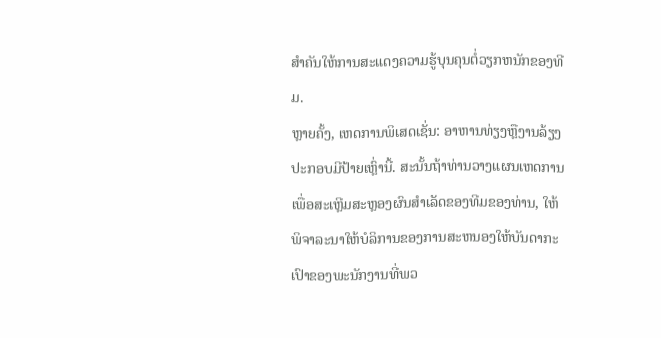ສໍາຄັນໃຫ້ການສະແດງຄວາມຮູ້ບຸນຄຸນຕໍ່ວຽກຫນັກຂອງທີມ.
ຫຼາຍຄັ້ງ, ເຫດການພິເສດເຊັ່ນ: ອາຫານທ່ຽງຫຼືງານລ້ຽງປະກອບມີປ້າຍເຫຼົ່ານີ້. ສະນັ້ນຖ້າທ່ານວາງແຜນເຫດການເພື່ອສະເຫຼີມສະຫຼອງຜົນສໍາເລັດຂອງທີມຂອງທ່ານ, ໃຫ້ພິຈາລະນາໃຫ້ບໍລິການຂອງການສະຫນອງໃຫ້ບັນດາກະເປົາຂອງພະນັກງານທີ່ພວ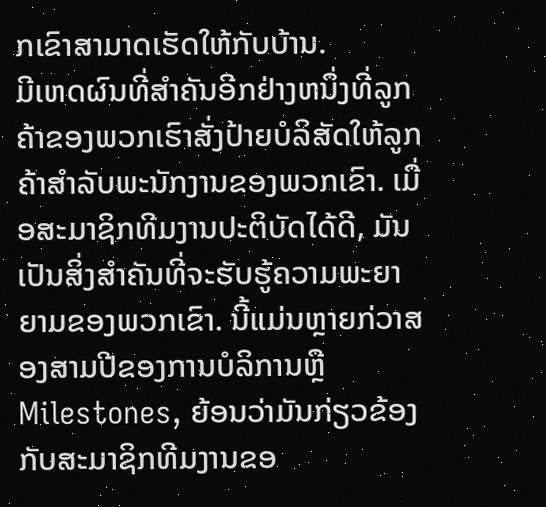ກເຂົາສາມາດເຮັດໃຫ້ກັບບ້ານ.
ມີເຫດຜົນທີ່ສໍາຄັນອີກຢ່າງຫນຶ່ງທີ່ລູກຄ້າຂອງພວກເຮົາສັ່ງປ້າຍບໍລິສັດໃຫ້ລູກຄ້າສໍາລັບພະນັກງານຂອງພວກເຂົາ. ເມື່ອສະມາຊິກທີມງານປະຕິບັດໄດ້ດີ, ມັນເປັນສິ່ງສໍາຄັນທີ່ຈະຮັບຮູ້ຄວາມພະຍາຍາມຂອງພວກເຂົາ. ນີ້ແມ່ນຫຼາຍກ່ວາສອງສາມປີຂອງການບໍລິການຫຼື Milestones, ຍ້ອນວ່າມັນກ່ຽວຂ້ອງກັບສະມາຊິກທີມງານຂອ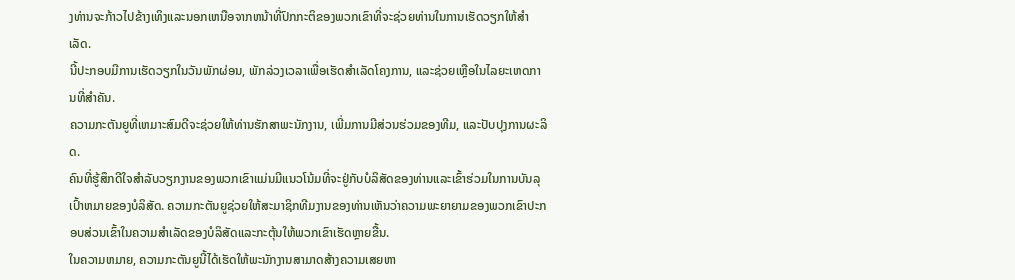ງທ່ານຈະກ້າວໄປຂ້າງເທິງແລະນອກເຫນືອຈາກຫນ້າທີ່ປົກກະຕິຂອງພວກເຂົາທີ່ຈະຊ່ວຍທ່ານໃນການເຮັດວຽກໃຫ້ສໍາເລັດ.
ນີ້ປະກອບມີການເຮັດວຽກໃນວັນພັກຜ່ອນ, ພັກລ່ວງເວລາເພື່ອເຮັດສໍາເລັດໂຄງການ, ແລະຊ່ວຍເຫຼືອໃນໄລຍະເຫດການທີ່ສໍາຄັນ.
ຄວາມກະຕັນຍູທີ່ເຫມາະສົມດີຈະຊ່ວຍໃຫ້ທ່ານຮັກສາພະນັກງານ, ເພີ່ມການມີສ່ວນຮ່ວມຂອງທີມ, ແລະປັບປຸງການຜະລິດ.
ຄົນທີ່ຮູ້ສຶກດີໃຈສໍາລັບວຽກງານຂອງພວກເຂົາແມ່ນມີແນວໂນ້ມທີ່ຈະຢູ່ກັບບໍລິສັດຂອງທ່ານແລະເຂົ້າຮ່ວມໃນການບັນລຸເປົ້າຫມາຍຂອງບໍລິສັດ. ຄວາມກະຕັນຍູຊ່ວຍໃຫ້ສະມາຊິກທີມງານຂອງທ່ານເຫັນວ່າຄວາມພະຍາຍາມຂອງພວກເຂົາປະກອບສ່ວນເຂົ້າໃນຄວາມສໍາເລັດຂອງບໍລິສັດແລະກະຕຸ້ນໃຫ້ພວກເຂົາເຮັດຫຼາຍຂື້ນ.
ໃນຄວາມຫມາຍ, ຄວາມກະຕັນຍູນີ້ໄດ້ເຮັດໃຫ້ພະນັກງານສາມາດສ້າງຄວາມເສຍຫາ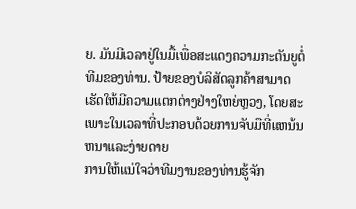ຍ. ມັນມີເວລາຢູ່ໃນມື້ເພື່ອສະແດງຄວາມກະຕັນຍູຕໍ່ທີມຂອງທ່ານ. ປ້າຍຂອງບໍລິສັດລູກຄ້າສາມາດເຮັດໃຫ້ມີຄວາມແຕກຕ່າງຢ່າງໃຫຍ່ຫຼວງ, ໂດຍສະເພາະໃນເວລາທີ່ປະກອບດ້ວຍການຈັບມືທີ່ແຫນ້ນຫນາແລະງ່າຍດາຍ
ການໃຫ້ແນ່ໃຈວ່າທີມງານຂອງທ່ານຮູ້ຈັກ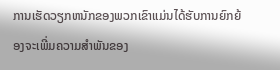ການເຮັດວຽກຫນັກຂອງພວກເຂົາແມ່ນໄດ້ຮັບການຍົກຍ້ອງຈະເພີ່ມຄວາມສໍາພັນຂອງ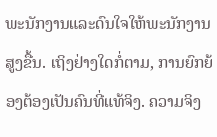ພະນັກງານແລະດົນໃຈໃຫ້ພະນັກງານສູງຂື້ນ. ເຖິງຢ່າງໃດກໍ່ຕາມ, ການຍົກຍ້ອງຕ້ອງເປັນຄົນທີ່ແທ້ຈິງ. ຄວາມຈິງ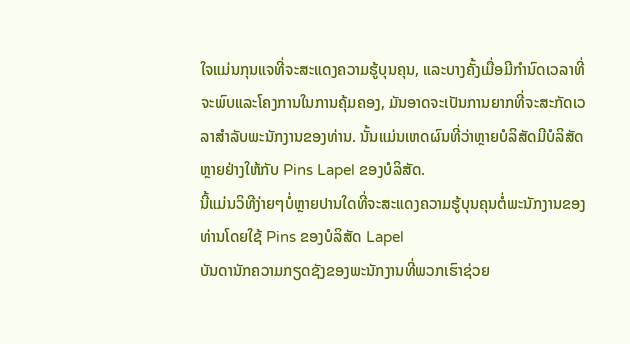ໃຈແມ່ນກຸນແຈທີ່ຈະສະແດງຄວາມຮູ້ບຸນຄຸນ, ແລະບາງຄັ້ງເມື່ອມີກໍານົດເວລາທີ່ຈະພົບແລະໂຄງການໃນການຄຸ້ມຄອງ, ມັນອາດຈະເປັນການຍາກທີ່ຈະສະກັດເວລາສໍາລັບພະນັກງານຂອງທ່ານ. ນັ້ນແມ່ນເຫດຜົນທີ່ວ່າຫຼາຍບໍລິສັດມີບໍລິສັດຫຼາຍຢ່າງໃຫ້ກັບ Pins Lapel ຂອງບໍລິສັດ.
ນີ້ແມ່ນວິທີງ່າຍໆບໍ່ຫຼາຍປານໃດທີ່ຈະສະແດງຄວາມຮູ້ບຸນຄຸນຕໍ່ພະນັກງານຂອງທ່ານໂດຍໃຊ້ Pins ຂອງບໍລິສັດ Lapel
ບັນດານັກຄວາມກຽດຊັງຂອງພະນັກງານທີ່ພວກເຮົາຊ່ວຍ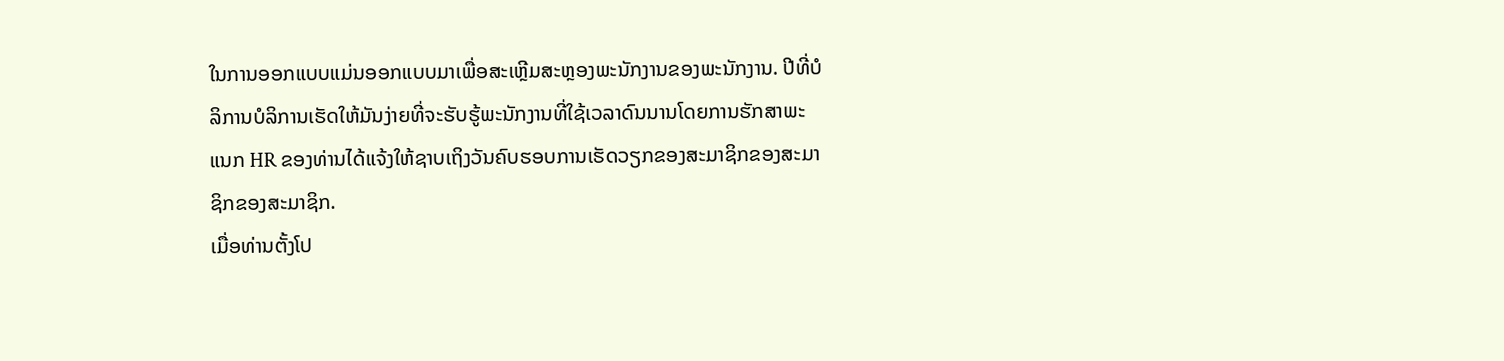ໃນການອອກແບບແມ່ນອອກແບບມາເພື່ອສະເຫຼີມສະຫຼອງພະນັກງານຂອງພະນັກງານ. ປີທີ່ບໍລິການບໍລິການເຮັດໃຫ້ມັນງ່າຍທີ່ຈະຮັບຮູ້ພະນັກງານທີ່ໃຊ້ເວລາດົນນານໂດຍການຮັກສາພະແນກ HR ຂອງທ່ານໄດ້ແຈ້ງໃຫ້ຊາບເຖິງວັນຄົບຮອບການເຮັດວຽກຂອງສະມາຊິກຂອງສະມາຊິກຂອງສະມາຊິກ.
ເມື່ອທ່ານຕັ້ງໂປ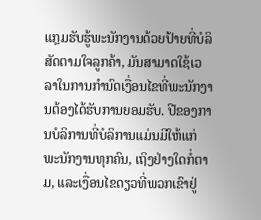ແກຼມຮັບຮູ້ພະນັກງານດ້ວຍປ້າຍທີ່ບໍລິສັດຕາມໃຈລູກຄ້າ, ມັນສາມາດໃຊ້ເວລາໃນການກໍານົດເງື່ອນໄຂທີ່ພະນັກງານຕ້ອງໄດ້ຮັບການຍອມຮັບ. ປີຂອງການບໍລິການທີ່ບໍລິການແມ່ນມີໃຫ້ແກ່ພະນັກງານທຸກຄົນ, ເຖິງຢ່າງໃດກໍ່ຕາມ, ແລະເງື່ອນໄຂດຽວທີ່ພວກເຂົາຢູ່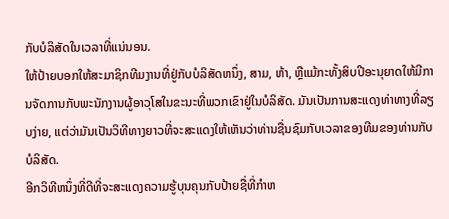ກັບບໍລິສັດໃນເວລາທີ່ແນ່ນອນ.
ໃຫ້ປ້າຍບອກໃຫ້ສະມາຊິກທີມງານທີ່ຢູ່ກັບບໍລິສັດຫນຶ່ງ, ສາມ, ຫ້າ, ຫຼືແມ້ກະທັ້ງສິບປີອະນຸຍາດໃຫ້ມີການຈັດການກັບພະນັກງານຜູ້ອາວຸໂສໃນຂະນະທີ່ພວກເຂົາຢູ່ໃນບໍລິສັດ. ມັນເປັນການສະແດງທ່າທາງທີ່ລຽບງ່າຍ, ແຕ່ວ່າມັນເປັນວິທີທາງຍາວທີ່ຈະສະແດງໃຫ້ເຫັນວ່າທ່ານຊື່ນຊົມກັບເວລາຂອງທີມຂອງທ່ານກັບບໍລິສັດ.
ອີກວິທີຫນຶ່ງທີ່ດີທີ່ຈະສະແດງຄວາມຮູ້ບຸນຄຸນກັບປ້າຍຊື່ທີ່ກໍາຫ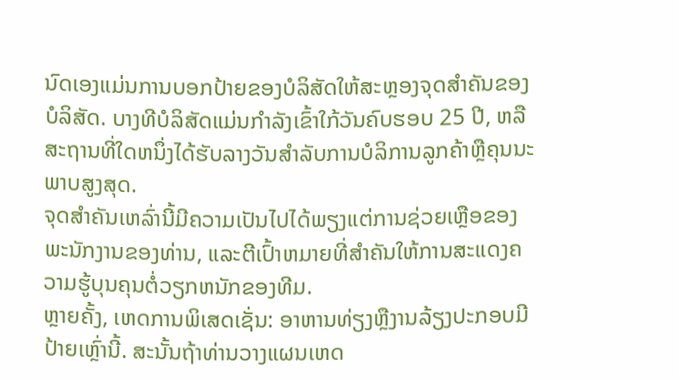ນົດເອງແມ່ນການບອກປ້າຍຂອງບໍລິສັດໃຫ້ສະຫຼອງຈຸດສໍາຄັນຂອງບໍລິສັດ. ບາງທີບໍລິສັດແມ່ນກໍາລັງເຂົ້າໃກ້ວັນຄົບຮອບ 25 ປີ, ຫລືສະຖານທີ່ໃດຫນຶ່ງໄດ້ຮັບລາງວັນສໍາລັບການບໍລິການລູກຄ້າຫຼືຄຸນນະພາບສູງສຸດ.
ຈຸດສໍາຄັນເຫລົ່ານີ້ມີຄວາມເປັນໄປໄດ້ພຽງແຕ່ການຊ່ວຍເຫຼືອຂອງພະນັກງານຂອງທ່ານ, ແລະຕີເປົ້າຫມາຍທີ່ສໍາຄັນໃຫ້ການສະແດງຄວາມຮູ້ບຸນຄຸນຕໍ່ວຽກຫນັກຂອງທີມ.
ຫຼາຍຄັ້ງ, ເຫດການພິເສດເຊັ່ນ: ອາຫານທ່ຽງຫຼືງານລ້ຽງປະກອບມີປ້າຍເຫຼົ່ານີ້. ສະນັ້ນຖ້າທ່ານວາງແຜນເຫດ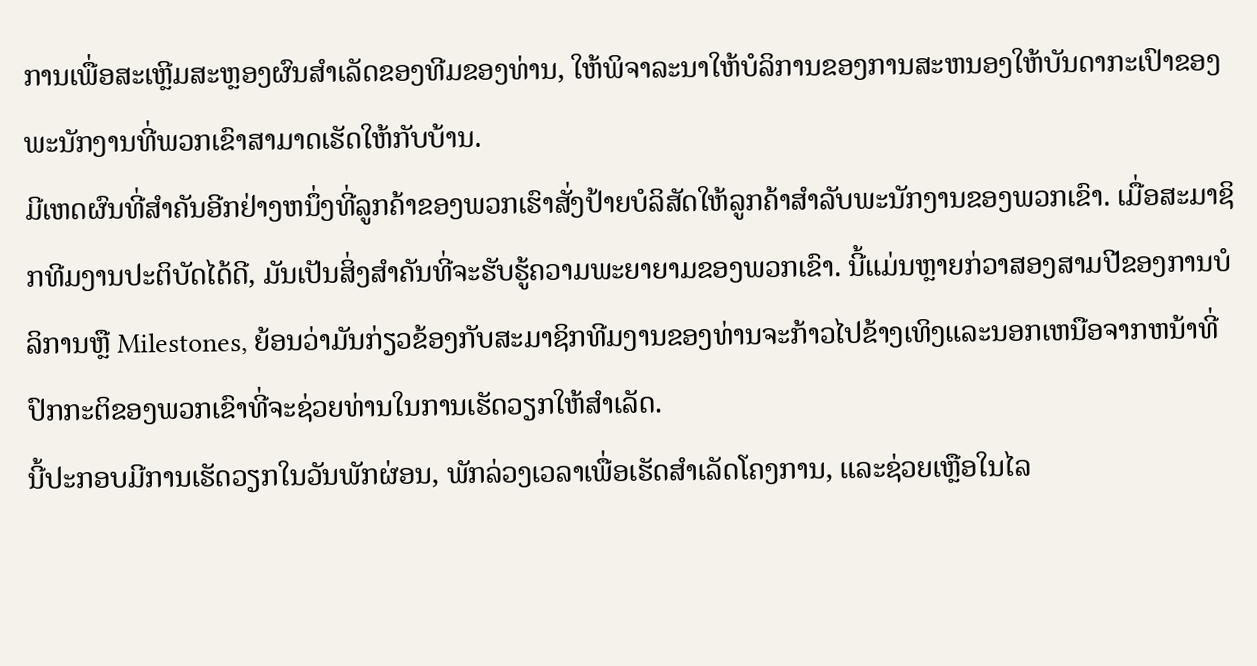ການເພື່ອສະເຫຼີມສະຫຼອງຜົນສໍາເລັດຂອງທີມຂອງທ່ານ, ໃຫ້ພິຈາລະນາໃຫ້ບໍລິການຂອງການສະຫນອງໃຫ້ບັນດາກະເປົາຂອງພະນັກງານທີ່ພວກເຂົາສາມາດເຮັດໃຫ້ກັບບ້ານ.
ມີເຫດຜົນທີ່ສໍາຄັນອີກຢ່າງຫນຶ່ງທີ່ລູກຄ້າຂອງພວກເຮົາສັ່ງປ້າຍບໍລິສັດໃຫ້ລູກຄ້າສໍາລັບພະນັກງານຂອງພວກເຂົາ. ເມື່ອສະມາຊິກທີມງານປະຕິບັດໄດ້ດີ, ມັນເປັນສິ່ງສໍາຄັນທີ່ຈະຮັບຮູ້ຄວາມພະຍາຍາມຂອງພວກເຂົາ. ນີ້ແມ່ນຫຼາຍກ່ວາສອງສາມປີຂອງການບໍລິການຫຼື Milestones, ຍ້ອນວ່າມັນກ່ຽວຂ້ອງກັບສະມາຊິກທີມງານຂອງທ່ານຈະກ້າວໄປຂ້າງເທິງແລະນອກເຫນືອຈາກຫນ້າທີ່ປົກກະຕິຂອງພວກເຂົາທີ່ຈະຊ່ວຍທ່ານໃນການເຮັດວຽກໃຫ້ສໍາເລັດ.
ນີ້ປະກອບມີການເຮັດວຽກໃນວັນພັກຜ່ອນ, ພັກລ່ວງເວລາເພື່ອເຮັດສໍາເລັດໂຄງການ, ແລະຊ່ວຍເຫຼືອໃນໄລ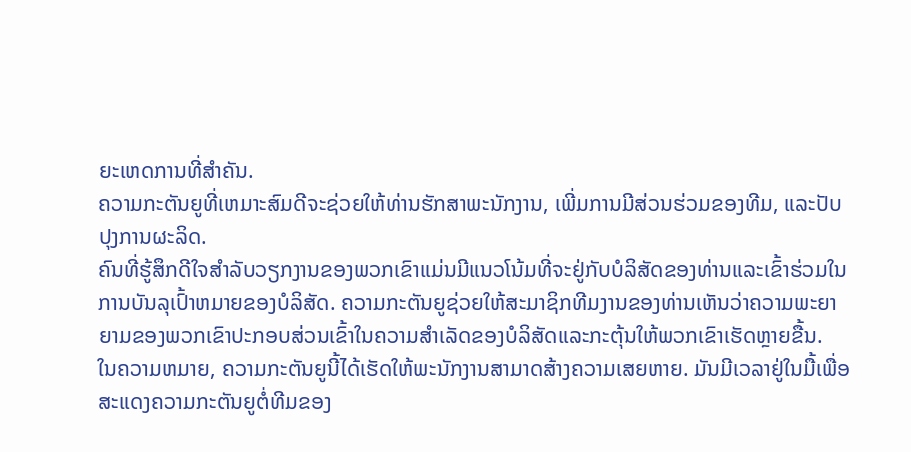ຍະເຫດການທີ່ສໍາຄັນ.
ຄວາມກະຕັນຍູທີ່ເຫມາະສົມດີຈະຊ່ວຍໃຫ້ທ່ານຮັກສາພະນັກງານ, ເພີ່ມການມີສ່ວນຮ່ວມຂອງທີມ, ແລະປັບປຸງການຜະລິດ.
ຄົນທີ່ຮູ້ສຶກດີໃຈສໍາລັບວຽກງານຂອງພວກເຂົາແມ່ນມີແນວໂນ້ມທີ່ຈະຢູ່ກັບບໍລິສັດຂອງທ່ານແລະເຂົ້າຮ່ວມໃນການບັນລຸເປົ້າຫມາຍຂອງບໍລິສັດ. ຄວາມກະຕັນຍູຊ່ວຍໃຫ້ສະມາຊິກທີມງານຂອງທ່ານເຫັນວ່າຄວາມພະຍາຍາມຂອງພວກເຂົາປະກອບສ່ວນເຂົ້າໃນຄວາມສໍາເລັດຂອງບໍລິສັດແລະກະຕຸ້ນໃຫ້ພວກເຂົາເຮັດຫຼາຍຂື້ນ.
ໃນຄວາມຫມາຍ, ຄວາມກະຕັນຍູນີ້ໄດ້ເຮັດໃຫ້ພະນັກງານສາມາດສ້າງຄວາມເສຍຫາຍ. ມັນມີເວລາຢູ່ໃນມື້ເພື່ອສະແດງຄວາມກະຕັນຍູຕໍ່ທີມຂອງ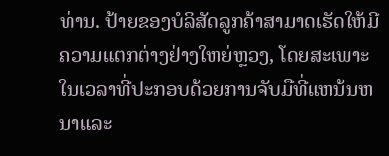ທ່ານ. ປ້າຍຂອງບໍລິສັດລູກຄ້າສາມາດເຮັດໃຫ້ມີຄວາມແຕກຕ່າງຢ່າງໃຫຍ່ຫຼວງ, ໂດຍສະເພາະໃນເວລາທີ່ປະກອບດ້ວຍການຈັບມືທີ່ແຫນ້ນຫນາແລະ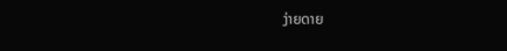ງ່າຍດາຍ